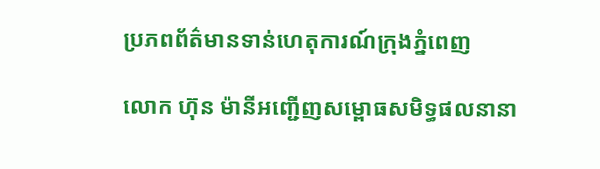ប្រភពព័ត៌មានទាន់ហេតុការណ៍ក្រុងភ្នំពេញ

លោក ហ៊ុន ម៉ានីអញ្ជើញសម្ពោធសមិទ្ធផលនានា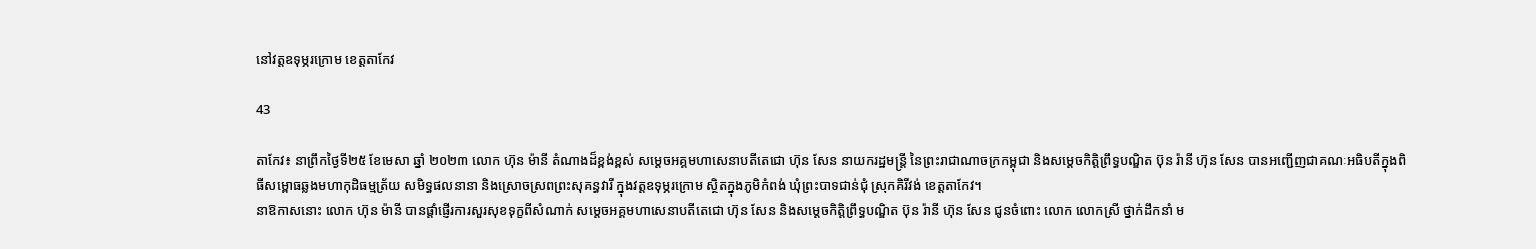នៅវត្តឧទុម្ភរក្រោម ខេត្តតាកែវ

43

តាកែវ៖ នាព្រឹកថ្ងៃទី២៥ ខែមេសា ឆ្នាំ ២០២៣ លោក ហ៊ុន ម៉ានី តំណាងដ៏ខ្ពង់ខ្ពស់ សម្តេចអគ្គមហាសេនាបតីតេជោ ហ៊ុន សែន នាយករដ្ឋមន្ត្រី នៃព្រះរាជាណាចក្រកម្ពុជា និងសម្តេចកិត្តិព្រឹទ្ធបណ្ឌិត ប៊ុន រ៉ានី ហ៊ុន សែន បានអញ្ជើញជាគណៈអធិបតីក្នុងពិធីសម្ពោធឆ្លងមហាកុដិធម្មត្រ័យ សមិទ្ធផលនានា និងស្រោចស្រពព្រះសុគន្ធវារី ក្នុងវត្តឧទុម្ភរក្រោម ស្ថិតក្នុងភូមិកំពង់ ឃុំព្រះបាទជាន់ជុំ ស្រុកគិរីវង់ ខេត្តតាកែវ។
នាឱកាសនោះ លោក ហ៊ុន ម៉ានី បានផ្តាំផ្ញើរការសួរសុខទុក្ខពីសំណាក់ សម្តេចអគ្គមហាសេនាបតីតេជោ ហ៊ុន សែន និងសម្តេចកិត្តិព្រឹទ្ធបណ្ឌិត ប៊ុន រ៉ានី ហ៊ុន សែន ជូនចំពោះ លោក លោកស្រី ថ្នាក់ដឹកនាំ ម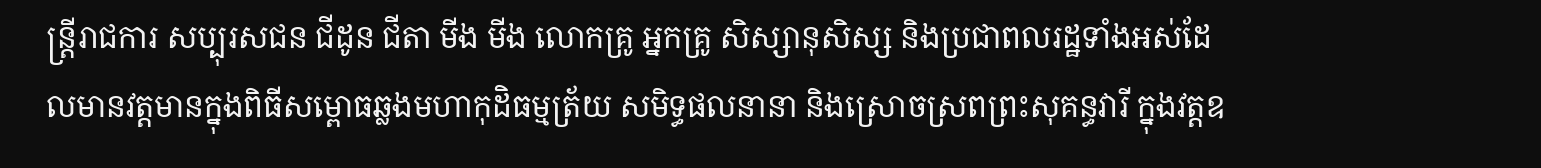ន្ត្រីរាជការ សប្បុរសជន ជីដូន ជីតា មីង មីង លោកគ្រូ អ្នកគ្រូ សិស្សានុសិស្ស និងប្រជាពលរដ្ឋទាំងអស់ដែលមានវត្តមានក្នុងពិធីសម្ពោធឆ្លងមហាកុដិធម្មត្រ័យ សមិទ្ធផលនានា និងស្រោចស្រពព្រះសុគន្ធវារី ក្នុងវត្តឧ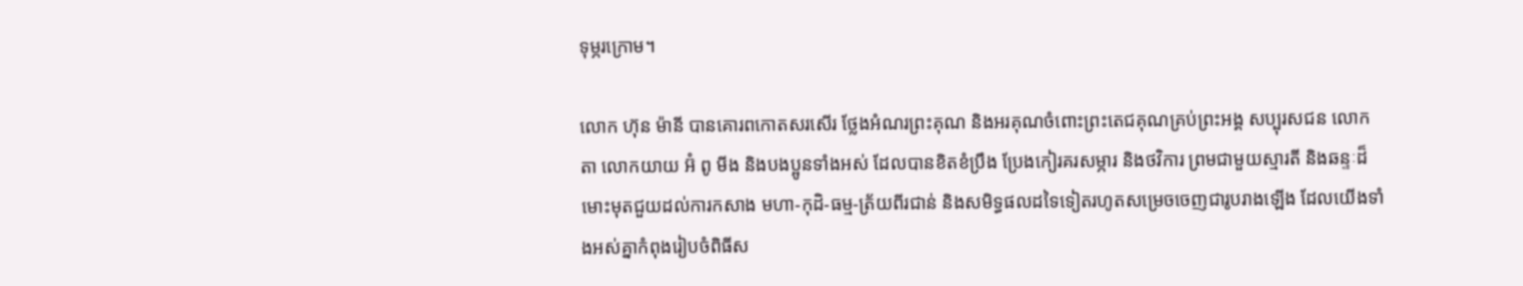ទុម្ភរក្រោម។

លោក ហ៊ុន ម៉ានី បានគោរពកោតសរសើរ ថ្លែងអំណរព្រះគុណ និងអរគុណចំពោះព្រះតេជគុណគ្រប់ព្រះអង្គ សប្បុរសជន លោកតា លោកយាយ អ៊ំ ពូ មីង និងបងប្អូនទាំងអស់ ដែលបានខិតខំប្រឹង ប្រែងកៀរគរសម្ភារ និងថវិការ ព្រមជាមួយស្មារតី និងឆន្ទៈដ៏មោះមុតជួយដល់ការកសាង មហា-កុដិ-ធម្ម-ត្រ័យពីរជាន់ និងសមិទ្ធផលដទៃទៀតរហូតសម្រេចចេញជារូបរាងឡើង ដែលយើងទាំងអស់គ្នាកំពុងរៀបចំពិធីស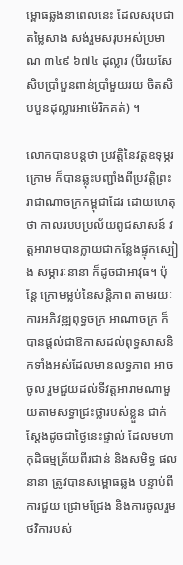ម្ពោធឆ្លងនាពេលនេះ ដែលសរុបជាតម្លៃសាង សង់រួមសរុបអស់ប្រមាណ ៣៤៩ ៦៧៤ ដុល្លារ (បីរយសែសិបប្រាំបួនពាន់ប្រាំមួយរយ ចិតសិបបួនដុល្លារអាម៉េរិកគត់) ។

លោកបានបន្តថា ប្រវត្តិនៃវត្តឧទុម្ភរក្រោម ក៏បានឆ្លុះបញ្ជាំងពីប្រវត្តិព្រះរាជាណាចក្រកម្ពុជាដែរ ដោយហេតុថា កាលរបបប្រល័យពូជសាសន៍ វត្តអារាមបានក្លាយជាកន្លែងផ្ទុកស្បៀង សម្ភារៈនានា ក៏ដូចជាអាវុធ។ ប៉ុន្តែ ក្រោមម្លប់នៃសន្តិភាព តាមរយៈការអភិវឌ្ឍពុទ្ធចក្រ អាណាចក្រ ក៏បានផ្ដល់ជាឱកាសដល់ពុទ្ធសាសនិកទាំងអស់ដែលមានលទ្ធភាព អាចចូល រួមជួយដល់ទីវត្តអារាមណាមួយតាមសទ្ធាជ្រះថ្លារបស់ខ្លួន ជាក់ស្ដែងដូចជាថ្ងៃនេះផ្ទាល់ ដែលមហាកុដិធម្មត្រ័យពីរជាន់ និងសមិទ្ធ ផលនានា ត្រូវបានសម្ពោធឆ្លង បន្ទាប់ពីការជួយ ជ្រោមជ្រែង និងការចូលរួមថវិការបស់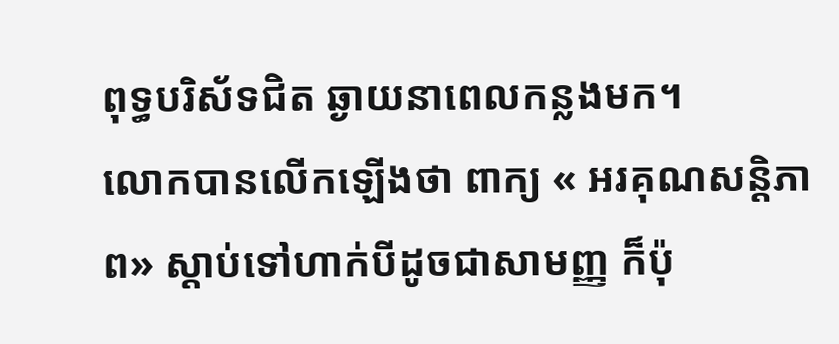ពុទ្ធបរិស័ទជិត ឆ្ងាយនាពេលកន្លងមក។
លោកបានលើកឡើងថា ពាក្យ « អរគុណសន្តិភាព» ស្តាប់ទៅហាក់បីដូចជាសាមញ្ញ ក៏ប៉ុ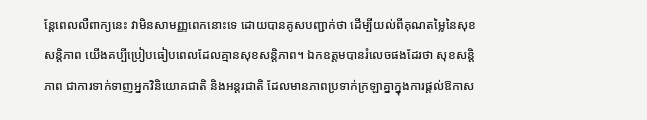ន្តែពេលលឺពាក្យនេះ វាមិនសាមញ្ញពេកនោះទេ ដោយបានគូសបញ្ជាក់ថា ដើម្បីយល់ពីគុណតម្លៃនៃសុខសន្តិភាព យើងគប្បីប្រៀបធៀបពេលដែលគ្មានសុខសន្តិភាព។ ឯកឧត្តមបានរំលេចផងដែរថា សុខសន្តិភាព ជាការទាក់ទាញអ្នកវិនិយោគជាតិ និងអន្តរជាតិ ដែលមានភាពប្រទាក់ក្រឡាគ្នាក្នុងការផ្តល់ឱកាស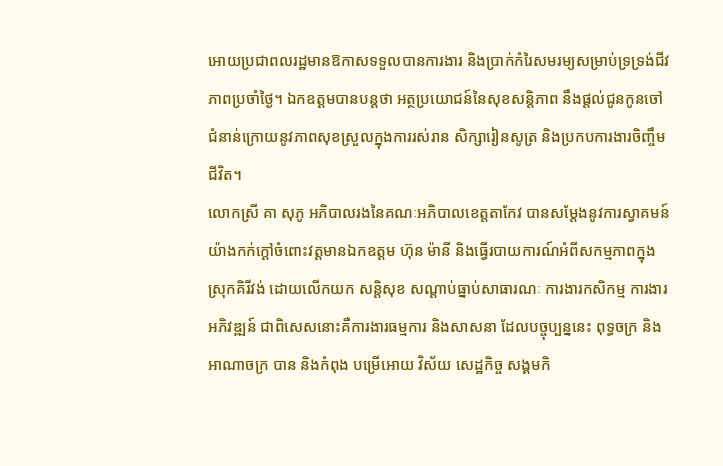អោយប្រជាពលរដ្ឋមានឱកាសទទួលបានការងារ និងប្រាក់កំរៃសមរម្យសម្រាប់ទ្រទ្រង់ជីវភាពប្រចាំថ្ងៃ។ ឯកឧត្តមបានបន្តថា អត្ថប្រយោជន៍នៃសុខសន្តិភាព នឹងផ្តល់ជូនកូនចៅជំនាន់ក្រោយនូវភាពសុខស្រួលក្នុងការរស់រាន សិក្សារៀនសូត្រ និងប្រកបការងារចិញ្ចឹមជីវិត។
លោកស្រី គា សុភូ អភិបាលរងនៃគណៈអភិបាលខេត្តតាកែវ បានសម្តែងនូវការស្វាគមន៍យ៉ាងកក់ក្តៅចំពោះវត្តមានឯកឧត្តម ហ៊ុន ម៉ានី និងធ្វើរបាយការណ៍អំពីសកម្មភាពក្នុងស្រុកគិរីវង់ ដោយលើកយក សន្តិសុខ សណ្តាប់ធ្នាប់សាធារណៈ ការងារកសិកម្ម ការងារអភិវឌ្ឍន៍ ជាពិសេសនោះគឺការងារធម្មការ និងសាសនា ដែលបច្ចុប្បន្ននេះ ពុទ្ធចក្រ និងអាណាចក្រ បាន និងកំពុង បម្រើអោយ វិស័យ សេដ្ឋកិច្ច សង្គមកិ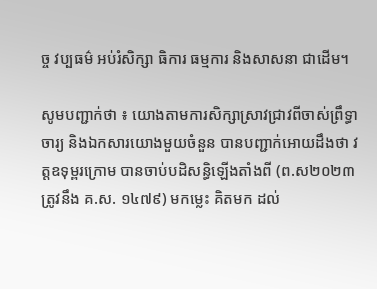ច្ច វប្បធម៌ អប់រំសិក្សា ធិការ ធម្មការ និងសាសនា ជាដើម។

សូមបញ្ជាក់ថា ៖ យោងតាមការសិក្សាស្រាវជ្រាវពីចាស់ព្រឹទ្ធាចារ្យ និងឯកសារយោងមួយចំនួន បានបញ្ជាក់អោយដឹងថា វត្តឧទុម្ពរក្រោម បានចាប់បដិសន្ធិឡើងតាំងពី (ព.ស២០២៣ត្រូវនឹង គ.ស. ១៤៧៩) មកម្លេះ គិតមក ដល់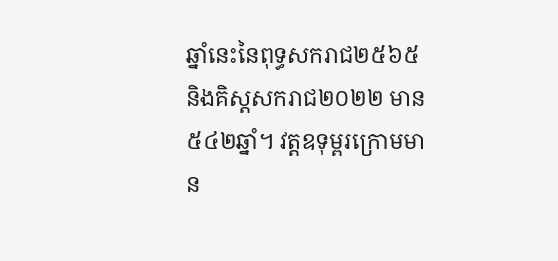ឆ្នាំនេះនៃពុទ្ធសករាជ២៥៦៥ និងគិស្តសករាជ២០២២ មាន ៥៤២ឆ្នាំ។ វត្តឧទុម្ពរក្រោមមាន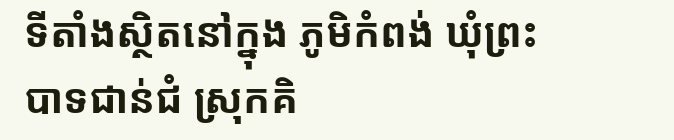ទីតាំងស្ថិតនៅក្នុង ភូមិកំពង់ ឃុំព្រះបាទជាន់ជំ ស្រុកគិ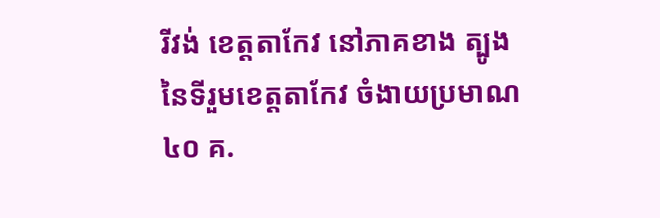រីវង់ ខេត្តតាកែវ នៅភាគខាង ត្បូងនៃទីរួមខេត្តតាកែវ ចំងាយប្រមាណ៤០ គ.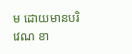ម ដោយមានបរិវេណ ខា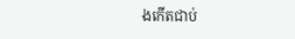ងកើតជាប់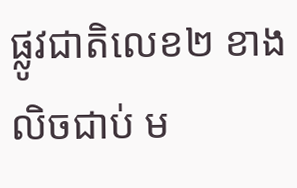ផ្លូវជាតិលេខ២ ខាងលិចជាប់ ម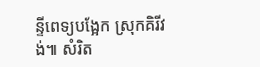ន្ទីពេទ្យបង្អែក ស្រុកគិរីវង់៕ សំរិត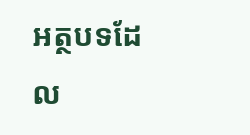អត្ថបទដែល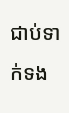ជាប់ទាក់ទង